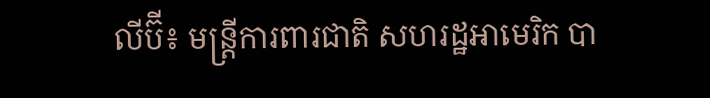លីប៊ី៖ មន្ត្រីការពារជាតិ សហរដ្ឋអាមេរិក បា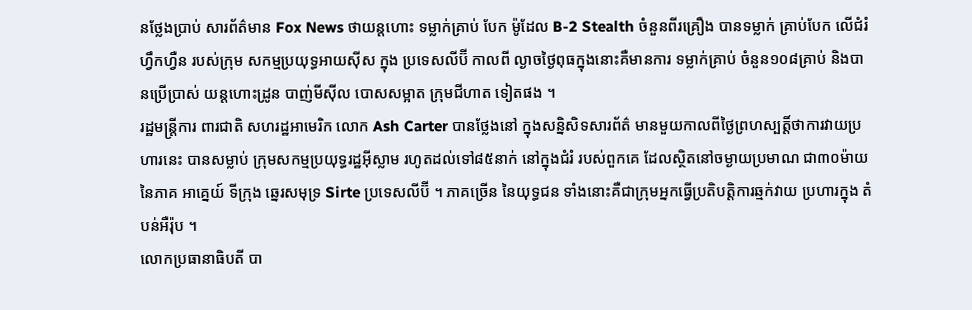នថ្លែងប្រាប់ សារព័ត៌មាន Fox News ថាយន្តហោះ ទម្លាក់គ្រាប់ បែក ម៉ូដែល B-2 Stealth ចំនួនពីរគ្រឿង បានទម្លាក់ គ្រាប់បែក លើជំរំ ហ្វឹកហ្វឺន របស់ក្រុម សកម្មប្រយុទ្ធអាយស៊ីស ក្នុង ប្រទេសលីប៊ី កាលពី ល្ងាចថ្ងៃពុធក្នុងនោះគឺមានការ ទម្លាក់គ្រាប់ ចំនួន១០៨គ្រាប់ និងបានប្រើប្រាស់ យន្តហោះដ្រូន បាញ់មីស៊ីល បោសសម្អាត ក្រុមជីហាត ទៀតផង ។
រដ្ឋមន្ត្រីការ ពារជាតិ សហរដ្ឋអាមេរិក លោក Ash Carter បានថ្លែងនៅ ក្នុងសន្និសិទសារព័ត៌ មានមួយកាលពីថ្ងៃព្រហស្បត្តិ៍ថាការវាយប្រហារនេះ បានសម្លាប់ ក្រុមសកម្មប្រយុទ្ធរដ្ឋអ៊ីស្លាម រហូតដល់ទៅ៨៥នាក់ នៅក្នុងជំរំ របស់ពួកគេ ដែលស្ថិតនៅចម្ងាយប្រមាណ ជា៣០ម៉ាយ នៃភាគ អាគ្នេយ៍ ទីក្រុង ឆេ្នរសមុទ្រ Sirte ប្រទេសលីប៊ី ។ ភាគច្រើន នៃយុទ្ធជន ទាំងនោះគឺជាក្រុមអ្នកធ្វើប្រតិបត្តិការឆ្មក់វាយ ប្រហារក្នុង តំបន់អឺរ៉ុប ។
លោកប្រធានាធិបតី បា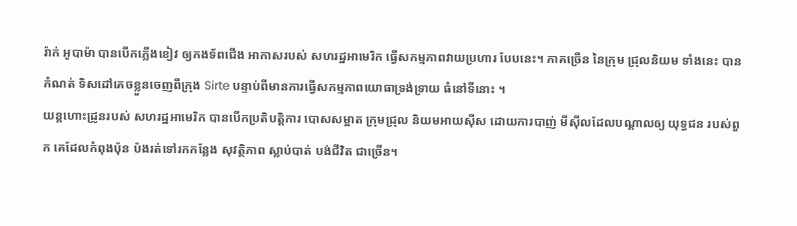រ៉ាក់ អូបាម៉ា បានបើកភ្លើងខៀវ ឲ្យកងទ័ពជើង អាកាសរបស់ សហរដ្ឋអាមេរិក ធ្វើសកម្មភាពវាយប្រហារ បែបនេះ។ ភាគច្រើន នៃក្រុម ជ្រុលនិយម ទាំងនេះ បានកំណត់ ទិសដៅគេចខ្លួនចេញពីក្រុង Sirte បន្ទាប់ពីមានការធ្វើសកម្មភាពយោធាទ្រង់ទ្រាយ ធំនៅទីនោះ ។
យន្តហោះដ្រូនរបស់ សហរដ្ឋអាមេរិក បានបើកប្រតិបត្តិការ បោសសម្អាត ក្រុមជ្រុល និយមអាយស៊ីស ដោយការបាញ់ មីស៊ីលដែលបណ្តាលឲ្យ យុទ្ធជន របស់ពួក គេដែលកំពុងប៉ុន ប៉ងរត់ទៅរកកន្លែង សុវត្ថិភាព ស្លាប់បាត់ បង់ជីវិត ជាច្រើន។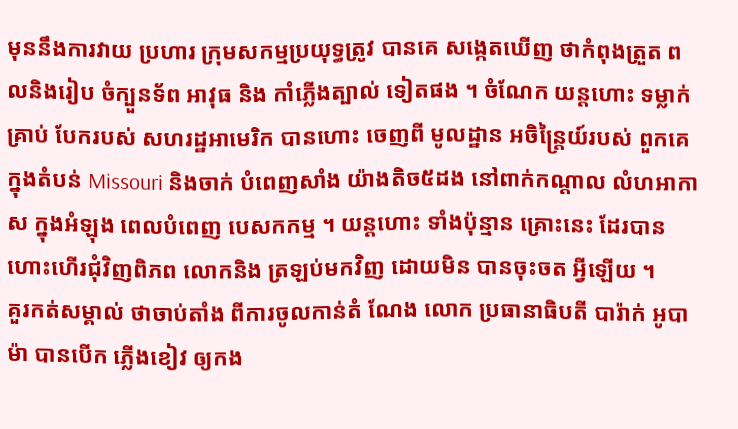មុននឹងការវាយ ប្រហារ ក្រុមសកម្មប្រយុទ្ធត្រូវ បានគេ សង្កេតឃើញ ថាកំពុងត្រួត ពលនិងរៀប ចំក្បួនទ័ព អាវុធ និង កាំភ្លើងត្បាល់ ទៀតផង ។ ចំណែក យន្តហោះ ទម្លាក់គ្រាប់ បែករបស់ សហរដ្ឋអាមេរិក បានហោះ ចេញពី មូលដ្ឋាន អចិន្ត្រៃយ៍របស់ ពួកគេក្នុងតំបន់ Missouri និងចាក់ បំពេញសាំង យ៉ាងតិច៥ដង នៅពាក់កណ្តាល លំហអាកាស ក្នុងអំឡុង ពេលបំពេញ បេសកកម្ម ។ យន្តហោះ ទាំងប៉ុន្មាន គ្រោះនេះ ដែរបាន ហោះហើរជុំវិញពិភព លោកនិង ត្រឡប់មកវិញ ដោយមិន បានចុះចត អ្វីឡើយ ។
គួរកត់សម្គាល់ ថាចាប់តាំង ពីការចូលកាន់តំ ណែង លោក ប្រធានាធិបតី បារ៉ាក់ អូបាម៉ា បានបើក ភ្លើងខៀវ ឲ្យកង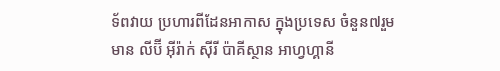ទ័ពវាយ ប្រហារពីដែនអាកាស ក្នុងប្រទេស ចំនួន៧រួមមាន លីប៊ី អ៊ីរ៉ាក់ ស៊ីរី ប៉ាគីស្ថាន អាហ្វហ្គានី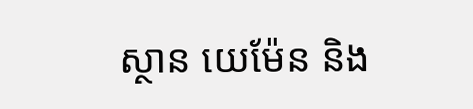ស្ថាន យេម៉ែន និង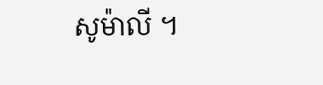សូម៉ាលី ។